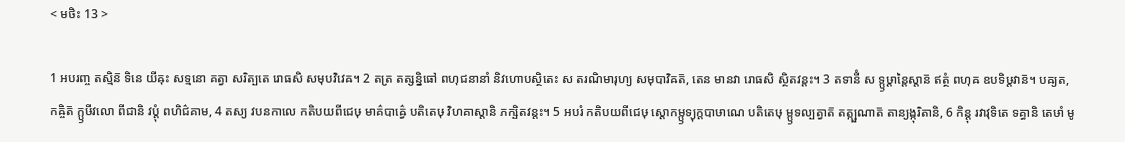< មថិះ 13 >

1 អបរញ្ច តស្មិន៑ ទិនេ យីឝុះ សទ្មនោ គត្វា សរិត្បតេ រោធសិ សមុបវិវេឝ។ 2 តត្រ តត្សន្និធៅ ពហុជនានាំ និវហោបស្ថិតេះ ស តរណិមារុហ្យ សមុបាវិឝត៑, តេន មានវា រោធសិ ស្ថិតវន្តះ។ 3 តទានីំ ស ទ្ឫឞ្ដាន្តៃស្តាន៑ ឥត្ថំ ពហុឝ ឧបទិឞ្ដវាន៑។ បឝ្យត, កឝ្ចិត៑ ក្ឫឞីវលោ ពីជានិ វប្តុំ ពហិជ៌គាម, 4 តស្យ វបនកាលេ កតិបយពីជេឞុ មាគ៌បាឝ៌្វេ បតិតេឞុ វិហគាស្តានិ ភក្ឞិតវន្តះ។ 5 អបរំ កតិបយពីជេឞុ ស្តោកម្ឫទ្យុក្តបាឞាណេ បតិតេឞុ ម្ឫទល្បត្វាត៑ តត្ក្ឞណាត៑ តាន្យង្កុរិតានិ, 6 កិន្តុ រវាវុទិតេ ទគ្ធានិ តេឞាំ មូ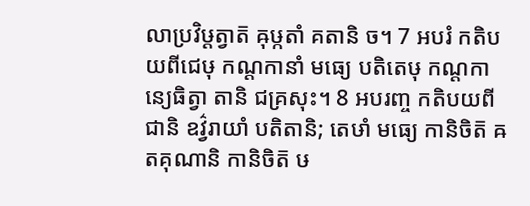លាប្រវិឞ្ដត្វាត៑ ឝុឞ្កតាំ គតានិ ច។ 7 អបរំ កតិបយពីជេឞុ កណ្ដកានាំ មធ្យេ បតិតេឞុ កណ្ដកាន្យេធិត្វា តានិ ជគ្រសុះ។ 8 អបរញ្ច កតិបយពីជានិ ឧវ៌្វរាយាំ បតិតានិ; តេឞាំ មធ្យេ កានិចិត៑ ឝតគុណានិ កានិចិត៑ ឞ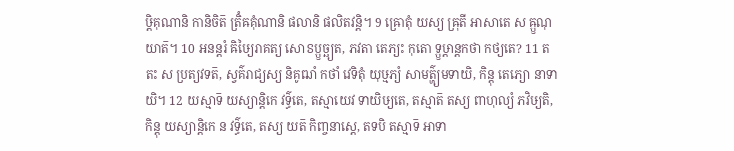ឞ្ដិគុណានិ កានិចិត៑ ត្រិំឝគុំណានិ ផលានិ ផលិតវន្តិ។ 9 ឝ្រោតុំ យស្យ ឝ្រុតី អាសាតេ ស ឝ្ឫណុយាត៑។ 10 អនន្តរំ ឝិឞ្យៃរាគត្យ សោៜប្ឫច្ឆ្យត, ភវតា តេភ្យះ កុតោ ទ្ឫឞ្ដាន្តកថា កថ្យតេ? 11 តតះ ស ប្រត្យវទត៑, ស្វគ៌រាជ្យស្យ និគូឍាំ កថាំ វេទិតុំ យុឞ្មភ្យំ សាមត៌្ហ្យមទាយិ, កិន្តុ តេភ្យោ នាទាយិ។ 12 យស្មាទ៑ យស្យាន្តិកេ វទ៌្ធតេ, តស្មាយេវ ទាយិឞ្យតេ, តស្មាត៑ តស្យ ពាហុល្យំ ភវិឞ្យតិ, កិន្តុ យស្យាន្តិកេ ន វទ៌្ធតេ, តស្យ យត៑ កិញ្ចនាស្តេ, តទបិ តស្មាទ៑ អាទា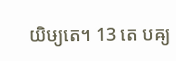យិឞ្យតេ។ 13 តេ បឝ្យ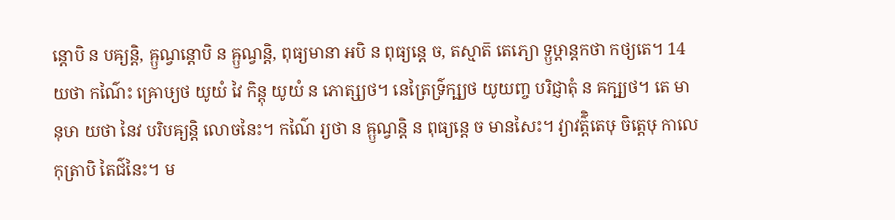ន្តោបិ ន បឝ្យន្តិ, ឝ្ឫណ្វន្តោបិ ន ឝ្ឫណ្វន្តិ, ពុធ្យមានា អបិ ន ពុធ្យន្តេ ច, តស្មាត៑ តេភ្យោ ទ្ឫឞ្ដាន្តកថា កថ្យតេ។ 14 យថា កណ៌ៃះ ឝ្រោឞ្យថ យូយំ វៃ កិន្តុ យូយំ ន ភោត្ស្យថ។ នេត្រៃទ៌្រក្ឞ្យថ យូយញ្ច បរិជ្ញាតុំ ន ឝក្ឞ្យថ។ តេ មានុឞា យថា នៃវ បរិបឝ្យន្តិ លោចនៃះ។ កណ៌ៃ រ្យថា ន ឝ្ឫណ្វន្តិ ន ពុធ្យន្តេ ច មានសៃះ។ វ្យាវត៌្តិតេឞុ ចិត្តេឞុ កាលេ កុត្រាបិ តៃជ៌នៃះ។ ម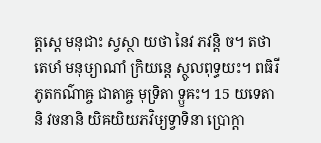ត្តស្តេ មនុជាះ ស្វស្ថា យថា នៃវ ភវន្តិ ច។ តថា តេឞាំ មនុឞ្យាណាំ ក្រិយន្តេ ស្ថូលពុទ្ធយះ។ ពធិរីភូតកណ៌ាឝ្ច ជាតាឝ្ច មុទ្រិតា ទ្ឫឝះ។ 15 យទេតានិ វចនានិ យិឝយិយភវិឞ្យទ្វាទិនា ប្រោក្តា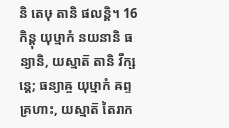និ តេឞុ តានិ ផលន្តិ។ 16 កិន្តុ យុឞ្មាកំ នយនានិ ធន្យានិ, យស្មាត៑ តានិ វីក្ឞន្តេ; ធន្យាឝ្ច យុឞ្មាកំ ឝព្ទគ្រហាះ, យស្មាត៑ តៃរាក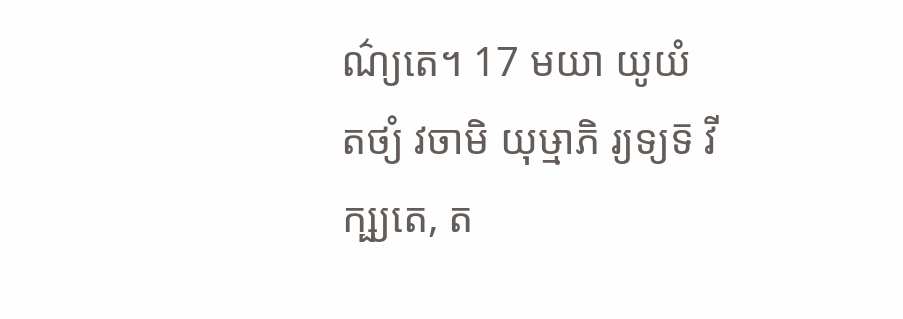ណ៌្យតេ។ 17 មយា យូយំ តថ្យំ វចាមិ យុឞ្មាភិ រ្យទ្យទ៑ វីក្ឞ្យតេ, ត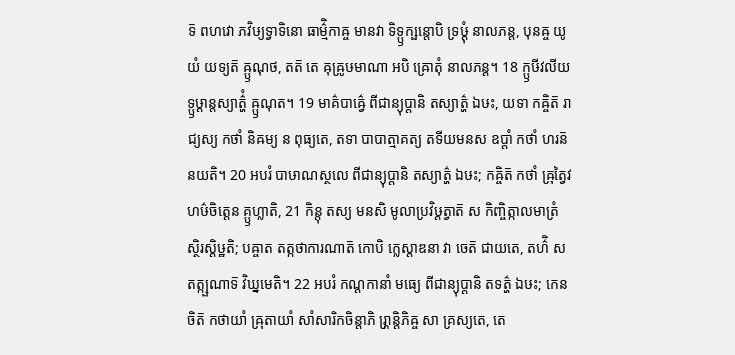ទ៑ ពហវោ ភវិឞ្យទ្វាទិនោ ធាម៌្មិកាឝ្ច មានវា ទិទ្ឫក្ឞន្តោបិ ទ្រឞ្ដុំ នាលភន្ត, បុនឝ្ច យូយំ យទ្យត៑ ឝ្ឫណុថ, តត៑ តេ ឝុឝ្រូឞមាណា អបិ ឝ្រោតុំ នាលភន្ត។ 18 ក្ឫឞីវលីយទ្ឫឞ្ដាន្តស្យាត៌្ហំ ឝ្ឫណុត។ 19 មាគ៌បាឝ៌្វេ ពីជាន្យុប្តានិ តស្យាត៌្ហ ឯឞះ, យទា កឝ្ចិត៑ រាជ្យស្យ កថាំ និឝម្យ ន ពុធ្យតេ, តទា បាបាត្មាគត្យ តទីយមនស ឧប្តាំ កថាំ ហរន៑ នយតិ។ 20 អបរំ បាឞាណស្ថលេ ពីជាន្យុប្តានិ តស្យាត៌្ហ ឯឞះ; កឝ្ចិត៑ កថាំ ឝ្រុត្វៃវ ហឞ៌ចិត្តេន គ្ឫហ្លាតិ, 21 កិន្តុ តស្យ មនសិ មូលាប្រវិឞ្ដត្វាត៑ ស កិញ្ចិត្កាលមាត្រំ ស្ថិរស្តិឞ្ឋតិ; បឝ្ចាត តត្កថាការណាត៑ កោបិ ក្លេស្តាឌនា វា ចេត៑ ជាយតេ, តហ៌ិ ស តត្ក្ឞណាទ៑ វិឃ្នមេតិ។ 22 អបរំ កណ្ដកានាំ មធ្យេ ពីជាន្យុប្តានិ តទត៌្ហ ឯឞះ; កេនចិត៑ កថាយាំ ឝ្រុតាយាំ សាំសារិកចិន្តាភិ រ្ភ្រាន្តិភិឝ្ច សា គ្រស្យតេ, តេ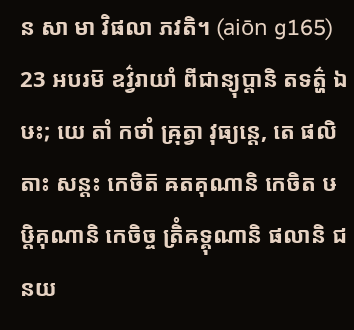ន សា មា វិផលា ភវតិ។ (aiōn g165) 23 អបរម៑ ឧវ៌្វរាយាំ ពីជាន្យុប្តានិ តទត៌្ហ ឯឞះ; យេ តាំ កថាំ ឝ្រុត្វា វុធ្យន្តេ, តេ ផលិតាះ សន្តះ កេចិត៑ ឝតគុណានិ កេចិត ឞឞ្ដិគុណានិ កេចិច្ច ត្រិំឝទ្គុណានិ ផលានិ ជនយ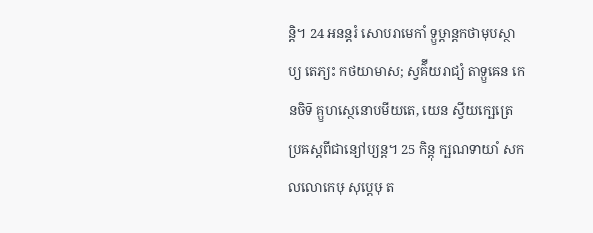ន្តិ។ 24 អនន្តរំ សោបរាមេកាំ ទ្ឫឞ្ដាន្តកថាមុបស្ថាប្យ តេភ្យះ កថយាមាស; ស្វគ៌ីយរាជ្យំ តាទ្ឫឝេន កេនចិទ៑ គ្ឫហស្ថេនោបមីយតេ, យេន ស្វីយក្ឞេត្រេ ប្រឝស្តពីជាន្យៅប្យន្ត។ 25 កិន្តុ ក្ឞណទាយាំ សកលលោកេឞុ សុប្តេឞុ ត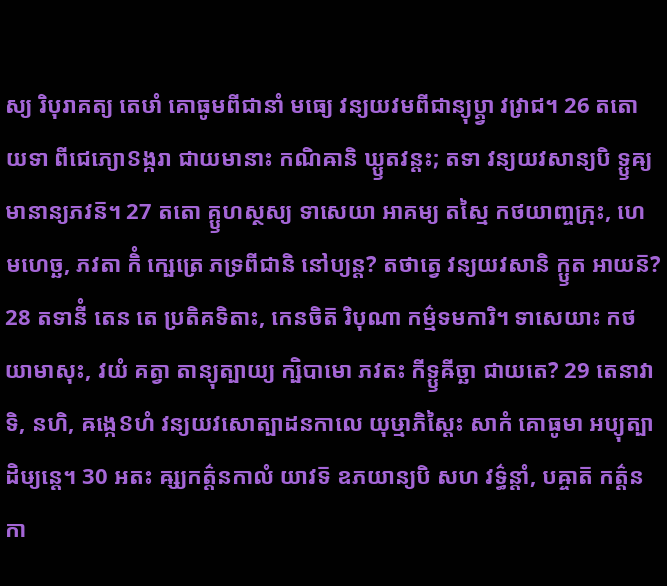ស្យ រិបុរាគត្យ តេឞាំ គោធូមពីជានាំ មធ្យេ វន្យយវមពីជាន្យុប្ត្វា វវ្រាជ។ 26 តតោ យទា ពីជេភ្យោៜង្ករា ជាយមានាះ កណិឝានិ ឃ្ឫតវន្តះ; តទា វន្យយវសាន្យបិ ទ្ឫឝ្យមានាន្យភវន៑។ 27 តតោ គ្ឫហស្ថស្យ ទាសេយា អាគម្យ តស្មៃ កថយាញ្ចក្រុះ, ហេ មហេច្ឆ, ភវតា កិំ ក្ឞេត្រេ ភទ្រពីជានិ នៅប្យន្ត? តថាត្វេ វន្យយវសានិ ក្ឫត អាយន៑? 28 តទានីំ តេន តេ ប្រតិគទិតាះ, កេនចិត៑ រិបុណា កម៌្មទមការិ។ ទាសេយាះ កថយាមាសុះ, វយំ គត្វា តាន្យុត្បាយ្យ ក្ឞិបាមោ ភវតះ កីទ្ឫឝីច្ឆា ជាយតេ? 29 តេនាវាទិ, នហិ, ឝង្កេៜហំ វន្យយវសោត្បាដនកាលេ យុឞ្មាភិស្តៃះ សាកំ គោធូមា អប្យុត្បាដិឞ្យន្តេ។ 30 អតះ ឝ្ស្យកត៌្តនកាលំ យាវទ៑ ឧភយាន្យបិ សហ វទ៌្ធន្តាំ, បឝ្ចាត៑ កត៌្តនកា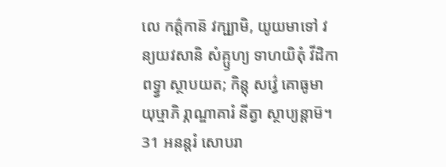លេ កត៌្តកាន៑ វក្ឞ្យាមិ, យូយមាទៅ វន្យយវសានិ សំគ្ឫហ្យ ទាហយិតុំ វីដិកា ពទ្វ្វា ស្ថាបយត; កិន្តុ សវ៌្វេ គោធូមា យុឞ្មាភិ រ្ភាណ្ឌាគារំ នីត្វា ស្ថាប្យន្តាម៑។ 31 អនន្តរំ សោបរា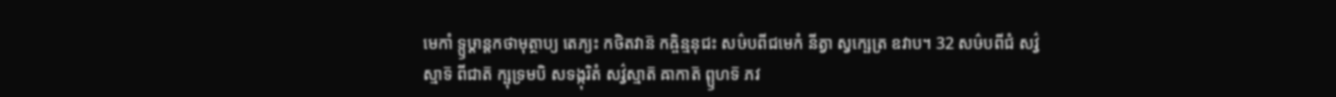មេកាំ ទ្ឫឞ្ដាន្តកថាមុត្ថាប្យ តេភ្យះ កថិតវាន៑ កឝ្ចិន្មនុជះ សឞ៌បពីជមេកំ នីត្វា ស្វក្ឞេត្រ ឧវាប។ 32 សឞ៌បពីជំ សវ៌្វស្មាទ៑ ពីជាត៑ ក្ឞុទ្រមបិ សទង្កុរិតំ សវ៌្វស្មាត៑ ឝាកាត៑ ព្ឫហទ៑ ភវ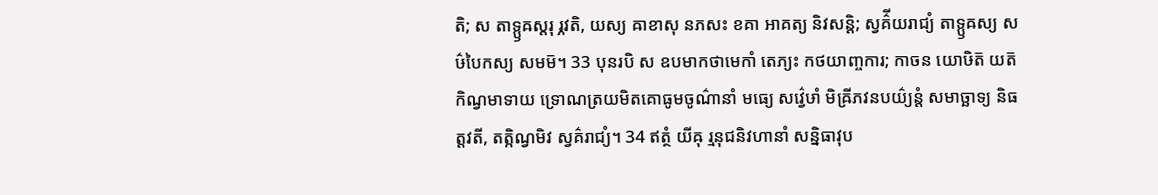តិ; ស តាទ្ឫឝស្តរុ រ្ភវតិ, យស្យ ឝាខាសុ នភសះ ខគា អាគត្យ និវសន្តិ; ស្វគ៌ីយរាជ្យំ តាទ្ឫឝស្យ សឞ៌បៃកស្យ សមម៑។ 33 បុនរបិ ស ឧបមាកថាមេកាំ តេភ្យះ កថយាញ្ចការ; កាចន យោឞិត៑ យត៑ កិណ្វមាទាយ ទ្រោណត្រយមិតគោធូមចូណ៌ានាំ មធ្យេ សវ៌្វេឞាំ មិឝ្រីភវនបយ៌្យន្តំ សមាច្ឆាទ្យ និធត្តវតី, តត្កិណ្វមិវ ស្វគ៌រាជ្យំ។ 34 ឥត្ថំ យីឝុ រ្មនុជនិវហានាំ សន្និធាវុប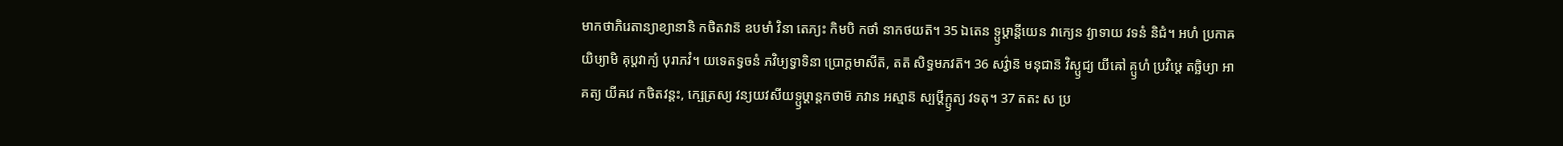មាកថាភិរេតាន្យាខ្យានានិ កថិតវាន៑ ឧបមាំ វិនា តេភ្យះ កិមបិ កថាំ នាកថយត៑។ 35 ឯតេន ទ្ឫឞ្ដាន្តីយេន វាក្យេន វ្យាទាយ វទនំ និជំ។ អហំ ប្រកាឝយិឞ្យាមិ គុប្តវាក្យំ បុរាភវំ។ យទេតទ្វចនំ ភវិឞ្យទ្វាទិនា ប្រោក្តមាសីត៑, តត៑ សិទ្ធមភវត៑។ 36 សវ៌្វាន៑ មនុជាន៑ វិស្ឫជ្យ យីឝៅ គ្ឫហំ ប្រវិឞ្ដេ តច្ឆិឞ្យា អាគត្យ យីឝវេ កថិតវន្តះ, ក្ឞេត្រស្យ វន្យយវសីយទ្ឫឞ្ដាន្តកថាម៑ ភវាន អស្មាន៑ ស្បឞ្ដីក្ឫត្យ វទតុ។ 37 តតះ ស ប្រ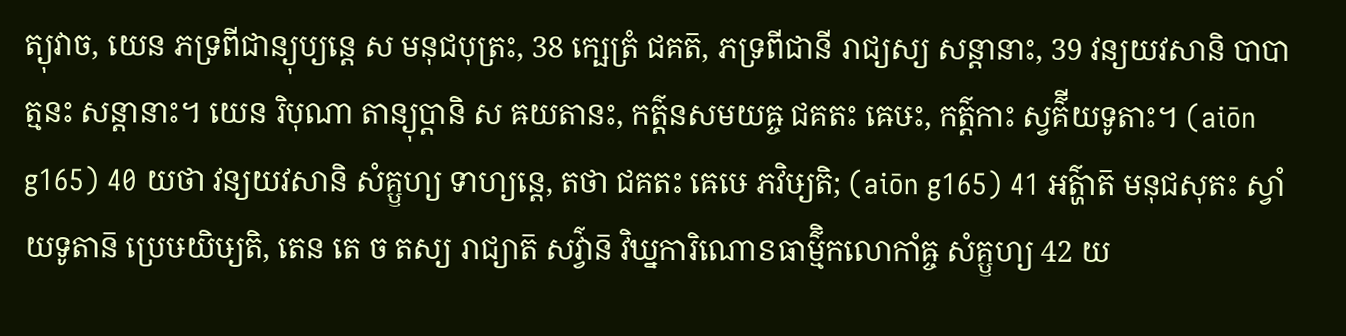ត្យុវាច, យេន ភទ្រពីជាន្យុប្យន្តេ ស មនុជបុត្រះ, 38 ក្ឞេត្រំ ជគត៑, ភទ្រពីជានី រាជ្យស្យ សន្តានាះ, 39 វន្យយវសានិ បាបាត្មនះ សន្តានាះ។ យេន រិបុណា តាន្យុប្តានិ ស ឝយតានះ, កត៌្តនសមយឝ្ច ជគតះ ឝេឞះ, កត៌្តកាះ ស្វគ៌ីយទូតាះ។ (aiōn g165) 40 យថា វន្យយវសានិ សំគ្ឫហ្យ ទាហ្យន្តេ, តថា ជគតះ ឝេឞេ ភវិឞ្យតិ; (aiōn g165) 41 អត៌្ហាត៑ មនុជសុតះ ស្វាំយទូតាន៑ ប្រេឞយិឞ្យតិ, តេន តេ ច តស្យ រាជ្យាត៑ សវ៌្វាន៑ វិឃ្នការិណោៜធាម៌្មិកលោកាំឝ្ច សំគ្ឫហ្យ 42 យ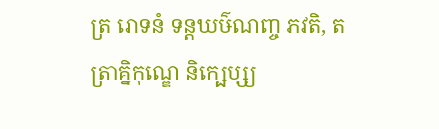ត្រ រោទនំ ទន្តឃឞ៌ណញ្ច ភវតិ, តត្រាគ្និកុណ្ឌេ និក្ឞេប្ស្យ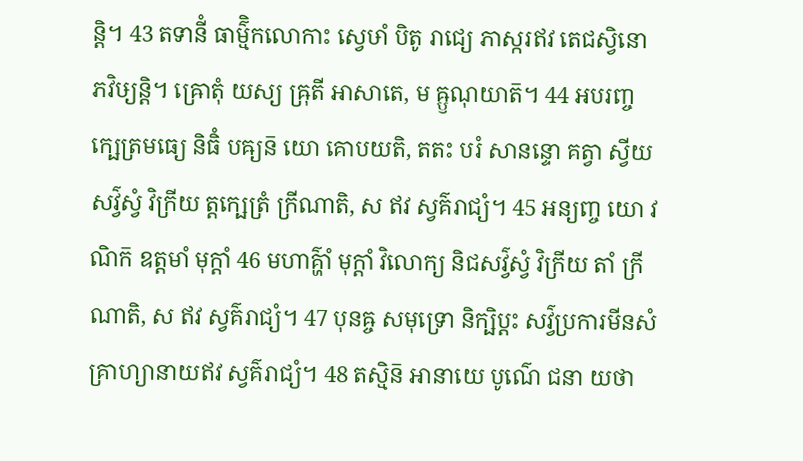ន្តិ។ 43 តទានីំ ធាម៌្មិកលោកាះ ស្វេឞាំ បិតូ រាជ្យេ ភាស្ករឥវ តេជស្វិនោ ភវិឞ្យន្តិ។ ឝ្រោតុំ យស្យ ឝ្រុតី អាសាតេ, ម ឝ្ឫណុយាត៑។ 44 អបរញ្ច ក្ឞេត្រមធ្យេ និធិំ បឝ្យន៑ យោ គោបយតិ, តតះ បរំ សានន្ទោ គត្វា ស្វីយសវ៌្វស្វំ វិក្រីយ ត្តក្ឞេត្រំ ក្រីណាតិ, ស ឥវ ស្វគ៌រាជ្យំ។ 45 អន្យញ្ច យោ វណិក៑ ឧត្តមាំ មុក្តាំ 46 មហាគ៌្ហាំ មុក្តាំ វិលោក្យ និជសវ៌្វស្វំ វិក្រីយ តាំ ក្រីណាតិ, ស ឥវ ស្វគ៌រាជ្យំ។ 47 បុនឝ្ច សមុទ្រោ និក្ឞិប្តះ សវ៌្វប្រការមីនសំគ្រាហ្យានាយឥវ ស្វគ៌រាជ្យំ។ 48 តស្មិន៑ អានាយេ បូណ៌េ ជនា យថា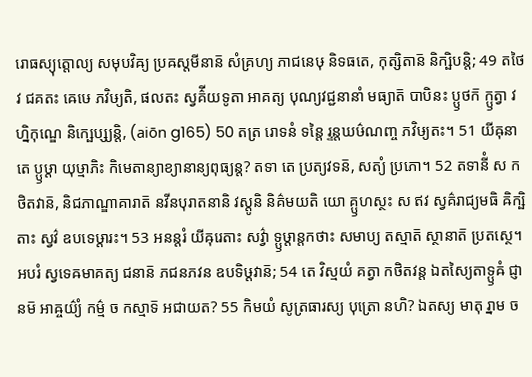រោធស្យុត្តោល្យ សមុបវិឝ្យ ប្រឝស្តមីនាន៑ សំគ្រហ្យ ភាជនេឞុ និទធតេ, កុត្សិតាន៑ និក្ឞិបន្តិ; 49 តថៃវ ជគតះ ឝេឞេ ភវិឞ្យតិ, ផលតះ ស្វគ៌ីយទូតា អាគត្យ បុណ្យវជ្ជនានាំ មធ្យាត៑ បាបិនះ ប្ឫថក៑ ក្ឫត្វា វហ្និកុណ្ឌេ និក្ឞេប្ស្យន្តិ, (aiōn g165) 50 តត្រ រោទនំ ទន្តៃ រ្ទន្តឃឞ៌ណញ្ច ភវិឞ្យតះ។ 51 យីឝុនា តេ ប្ឫឞ្ដា យុឞ្មាភិះ កិមេតាន្យាខ្យានាន្យពុធ្យន្ត? តទា តេ ប្រត្យវទន៑, សត្យំ ប្រភោ។ 52 តទានីំ ស កថិតវាន៑, និជភាណ្ឌាគារាត៑ នវីនបុរាតនានិ វស្តូនិ និគ៌មយតិ យោ គ្ឫហស្ថះ ស ឥវ ស្វគ៌រាជ្យមធិ ឝិក្ឞិតាះ ស្វវ៌ ឧបទេឞ្ដារះ។ 53 អនន្តរំ យីឝុរេតាះ សវ៌្វា ទ្ឫឞ្ដាន្តកថាះ សមាប្យ តស្មាត៑ ស្ថានាត៑ ប្រតស្ថេ។ អបរំ ស្វទេឝមាគត្យ ជនាន៑ ភជនភវន ឧបទិឞ្ដវាន៑; 54 តេ វិស្មយំ គត្វា កថិតវន្ត ឯតស្យៃតាទ្ឫឝំ ជ្ញានម៑ អាឝ្ចយ៌្យំ កម៌្ម ច កស្មាទ៑ អជាយត? 55 កិមយំ សូត្រធារស្យ បុត្រោ នហិ? ឯតស្យ មាតុ រ្នាម ច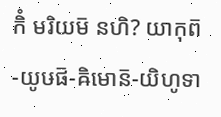កិំ មរិយម៑ នហិ? យាកុព៑-យូឞផ៑-ឝិមោន៑-យិហូទា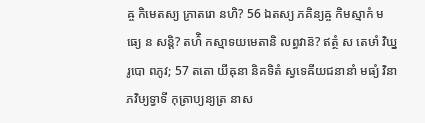ឝ្ច កិមេតស្យ ភ្រាតរោ នហិ? 56 ឯតស្យ ភគិន្យឝ្ច កិមស្មាកំ មធ្យេ ន សន្តិ? តហ៌ិ កស្មាទយមេតានិ លព្ធវាន៑? ឥត្ថំ ស តេឞាំ វិឃ្នរូបោ ពភូវ; 57 តតោ យីឝុនា និគទិតំ ស្វទេឝីយជនានាំ មធ្យំ វិនា ភវិឞ្យទ្វាទី កុត្រាប្យន្យត្រ នាស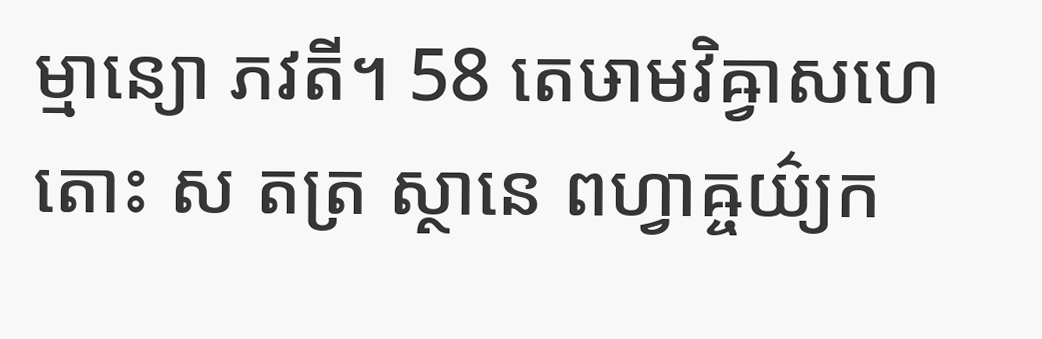ម្មាន្យោ ភវតី។ 58 តេឞាមវិឝ្វាសហេតោះ ស តត្រ ស្ថានេ ពហ្វាឝ្ចយ៌្យក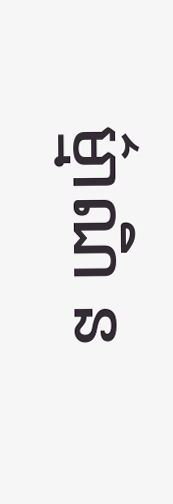ម៌្មាណិ ន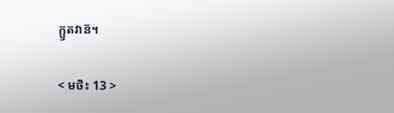ក្ឫតវាន៑។

< មថិះ 13 >